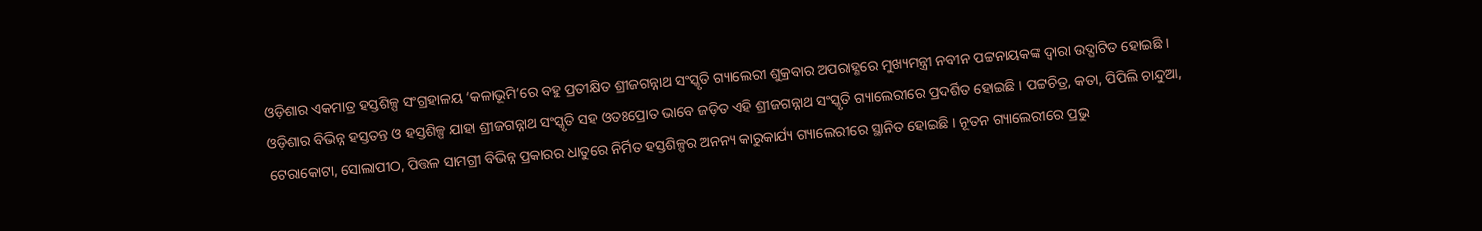ଓଡ଼ିଶାର ଏକମାତ୍ର ହସ୍ତଶିଳ୍ପ ସଂଗ୍ରହାଳୟ ‘କଳାଭୂମି’ରେ ବହୁ ପ୍ରତୀକ୍ଷିତ ଶ୍ରୀଜଗନ୍ନାଥ ସଂସ୍କୃତି ଗ୍ୟାଲେରୀ ଶୁକ୍ରବାର ଅପରାହ୍ଣରେ ମୁଖ୍ୟମନ୍ତ୍ରୀ ନବୀନ ପଟ୍ଟନାୟକଙ୍କ ଦ୍ୱାରା ଉଦ୍ଘାଟିତ ହୋଇଛି ।
ଓଡ଼ିଶାର ବିଭିନ୍ନ ହସ୍ତତନ୍ତ ଓ ହସ୍ତଶିଳ୍ପ ଯାହା ଶ୍ରୀଜଗନ୍ନାଥ ସଂସ୍କୃତି ସହ ଓତଃପ୍ରୋତ ଭାବେ ଜଡ଼ିତ ଏହି ଶ୍ରୀଜଗନ୍ନାଥ ସଂସ୍କୃତି ଗ୍ୟାଲେରୀରେ ପ୍ରଦର୍ଶିତ ହୋଇଛି । ପଟ୍ଟଚିତ୍ର, କତା, ପିପିଲି ଚାନ୍ଦୁଆ, ଟେରାକୋଟା, ସୋଲାପୀଠ, ପିତ୍ତଳ ସାମଗ୍ରୀ ବିଭିନ୍ନ ପ୍ରକାରର ଧାତୁରେ ନିର୍ମିତ ହସ୍ତଶିଳ୍ପର ଅନନ୍ୟ କାରୁକାର୍ଯ୍ୟ ଗ୍ୟାଲେରୀରେ ସ୍ଥାନିତ ହୋଇଛି । ନୂତନ ଗ୍ୟାଲେରୀରେ ପ୍ରଭୁ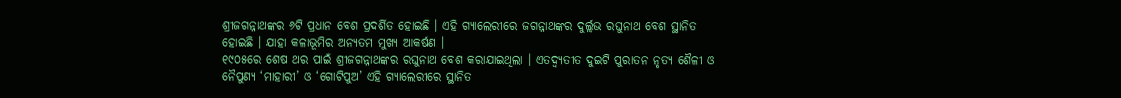ଶ୍ରୀଜଗନ୍ନାଥଙ୍କର ୬ଟି ପ୍ରଧାନ ବେଶ ପ୍ରଦର୍ଶିତ ହୋଇଛି । ଏହି ଗ୍ୟାଲେରୀରେ ଜଗନ୍ନାଥଙ୍କର ଦୁର୍ଲ୍ଲଭ ରଘୁନାଥ ବେଶ ସ୍ଥାନିତ ହୋଇଛି । ଯାହା କଳାଭୂମିର ଅନ୍ୟତମ ମୁଖ୍ୟ ଆକର୍ଷଣ ।
୧୯୦୫ରେ ଶେଷ ଥର ପାଇଁ ଶ୍ରୀଜଗନ୍ନାଥଙ୍କର ରଘୁନାଥ ବେଶ କରାଯାଇଥିଲା । ଏତଦ୍ବ୍ୟତୀତ ଦୁଇଟି ପୁରାତନ ନୃତ୍ୟ ଶୈଳୀ ଓ ନୈପୁଣ୍ୟ ‘ମାହାରୀ’ ଓ ‘ଗୋଟିପୁଅ’ ଏହି ଗ୍ୟାଲେରୀରେ ସ୍ଥାନିତ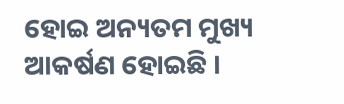ହୋଇ ଅନ୍ୟତମ ମୁଖ୍ୟ ଆକର୍ଷଣ ହୋଇଛି ।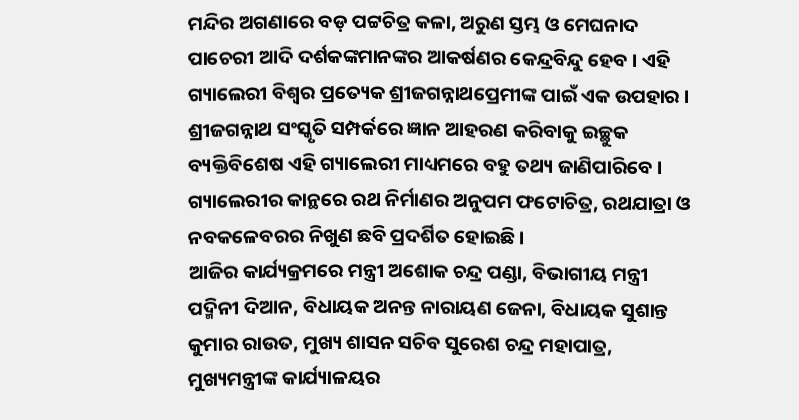ମନ୍ଦିର ଅଗଣାରେ ବଡ଼ ପଟ୍ଟଚିତ୍ର କଳା, ଅରୁଣ ସ୍ତମ୍ଭ ଓ ମେଘନାଦ ପାଚେରୀ ଆଦି ଦର୍ଶକଙ୍କମାନଙ୍କର ଆକର୍ଷଣର କେନ୍ଦ୍ରବିନ୍ଦୁ ହେବ । ଏହି ଗ୍ୟାଲେରୀ ବିଶ୍ୱର ପ୍ରତ୍ୟେକ ଶ୍ରୀଜଗନ୍ନାଥପ୍ରେମୀଙ୍କ ପାଇଁ ଏକ ଉପହାର । ଶ୍ରୀଜଗନ୍ନାଥ ସଂସ୍କୃତି ସମ୍ପର୍କରେ ଜ୍ଞାନ ଆହରଣ କରିବାକୁ ଇଚ୍ଛୁକ ବ୍ୟକ୍ତିବିଶେଷ ଏହି ଗ୍ୟାଲେରୀ ମାଧ୍ୟମରେ ବହୁ ତଥ୍ୟ ଜାଣିପାରିବେ । ଗ୍ୟାଲେରୀର କାନ୍ଥରେ ରଥ ନିର୍ମାଣର ଅନୁପମ ଫଟୋଚିତ୍ର, ରଥଯାତ୍ରା ଓ ନବକଳେବରର ନିଖୁଣ ଛବି ପ୍ରଦର୍ଶିତ ହୋଇଛି ।
ଆଜିର କାର୍ଯ୍ୟକ୍ରମରେ ମନ୍ତ୍ରୀ ଅଶୋକ ଚନ୍ଦ୍ର ପଣ୍ଡା, ବିଭାଗୀୟ ମନ୍ତ୍ରୀ ପଦ୍ମିନୀ ଦିଆନ, ବିଧାୟକ ଅନନ୍ତ ନାରାୟଣ ଜେନା, ବିଧାୟକ ସୁଶାନ୍ତ କୁମାର ରାଉତ, ମୁଖ୍ୟ ଶାସନ ସଚିବ ସୁରେଶ ଚନ୍ଦ୍ର ମହାପାତ୍ର, ମୁଖ୍ୟମନ୍ତ୍ରୀଙ୍କ କାର୍ଯ୍ୟାଳୟର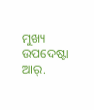ମୁଖ୍ୟ ଉପଦେଷ୍ଟା ଆର୍.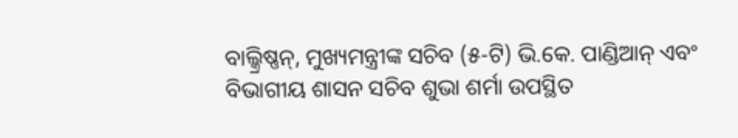ବାଲ୍କ୍ରିଷ୍ଣନ୍, ମୁଖ୍ୟମନ୍ତ୍ରୀଙ୍କ ସଚିବ (୫-ଟି) ଭି.କେ. ପାଣ୍ଡିଆନ୍ ଏବଂ ବିଭାଗୀୟ ଶାସନ ସଚିବ ଶୁଭା ଶର୍ମା ଉପସ୍ଥିତ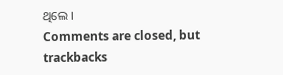ଥିଲେ ।
Comments are closed, but trackbacks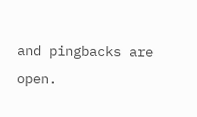and pingbacks are open.